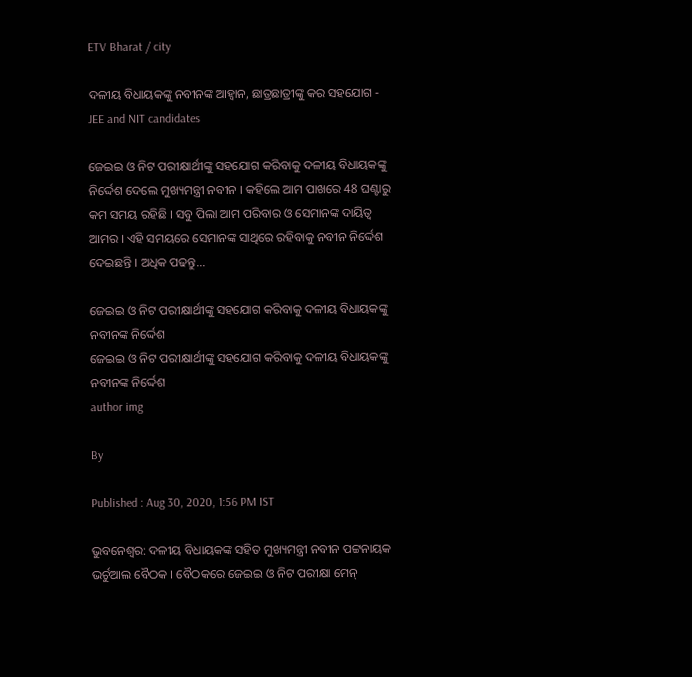ETV Bharat / city

ଦଳୀୟ ବିଧାୟକଙ୍କୁ ନବୀନଙ୍କ ଆହ୍ବାନ, ଛାତ୍ରଛାତ୍ରୀଙ୍କୁ କର ସହଯୋଗ - JEE and NIT candidates

ଜେଇଇ ଓ ନିଟ ପରୀକ୍ଷାର୍ଥୀଙ୍କୁ ସହଯୋଗ କରିବାକୁ ଦଳୀୟ ବିଧାୟକଙ୍କୁ ନିର୍ଦ୍ଦେଶ ଦେଲେ ମୁଖ୍ୟମନ୍ତ୍ରୀ ନବୀନ । କହିଲେ ଆମ ପାଖରେ 48 ଘଣ୍ଟାରୁ କମ ସମୟ ରହିଛି । ସବୁ ପିଲା ଆମ ପରିବାର ଓ ସେମାନଙ୍କ ଦାୟିତ୍ବ ଆମର । ଏହି ସମୟରେ ସେମାନଙ୍କ ସାଥିରେ ରହିବାକୁ ନବୀନ ନିର୍ଦ୍ଦେଶ ଦେଇଛନ୍ତି । ଅଧିକ ପଢନ୍ତୁ...

ଜେଇଇ ଓ ନିଟ ପରୀକ୍ଷାର୍ଥୀଙ୍କୁ ସହଯୋଗ କରିବାକୁ ଦଳୀୟ ବିଧାୟକଙ୍କୁ ନବୀନଙ୍କ ନିର୍ଦ୍ଦେଶ
ଜେଇଇ ଓ ନିଟ ପରୀକ୍ଷାର୍ଥୀଙ୍କୁ ସହଯୋଗ କରିବାକୁ ଦଳୀୟ ବିଧାୟକଙ୍କୁ ନବୀନଙ୍କ ନିର୍ଦ୍ଦେଶ
author img

By

Published : Aug 30, 2020, 1:56 PM IST

ଭୁବନେଶ୍ବର: ଦଳୀୟ ବିଧାୟକଙ୍କ ସହିତ ମୁଖ୍ୟମନ୍ତ୍ରୀ ନବୀନ ପଟ୍ଟନାୟକ ଭର୍ଚୁଆଲ ବୈଠକ । ବୈଠକରେ ଜେଇଇ ଓ ନିଟ ପରୀକ୍ଷା ମେନ୍‌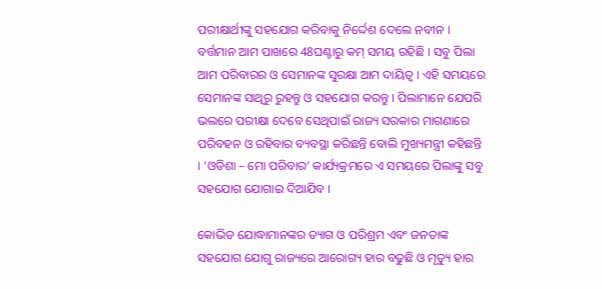ପରୀକ୍ଷାର୍ଥୀଙ୍କୁ ସହଯୋଗ କରିବାକୁ ନିର୍ଦ୍ଦେଶ ଦେଲେ ନବୀନ । ବର୍ତ୍ତମାନ ଆମ ପାଖରେ 48ଘଣ୍ଟାରୁ କମ୍‌ ସମୟ ରହିଛି । ସବୁ ପିଲା ଆମ ପରିବାରର ଓ ସେମାନଙ୍କ ସୁରକ୍ଷା ଆମ ଦାୟିତ୍ବ । ଏହି ସମୟରେ ସେମାନଙ୍କ ସାଥିରୁ ରୁହନ୍ତୁ ଓ ସହଯୋଗ କରନ୍ତୁ । ପିଲାମାନେ ଯେପରି ଭଲରେ ପରୀକ୍ଷା ଦେବେ ସେଥିପାଇଁ ରାଜ୍ୟ ସରକାର ମାଗଣାରେ ପରିବହନ ଓ ରହିବାର ବ୍ୟବସ୍ଥା କରିଛନ୍ତି ବୋଲି ମୁଖ୍ୟମନ୍ତ୍ରୀ କହିଛନ୍ତି । ‘ଓଡିଶା – ମୋ ପରିବାର’ କାର୍ଯ୍ୟକ୍ରମରେ ଏ ସମୟରେ ପିଲାଙ୍କୁ ସବୁ ସହଯୋଗ ଯୋଗାଇ ଦିଆଯିବ ।

କୋଭିଡ ଯୋଦ୍ଧାମାନଙ୍କର ତ୍ୟାଗ ଓ ପରିଶ୍ରମ ଏବଂ ଜନତାଙ୍କ ସହଯୋଗ ଯୋଗୁ ରାଜ୍ୟରେ ଆରୋଗ୍ୟ ହାର ବଢୁଛି ଓ ମୃତ୍ୟୁ ହାର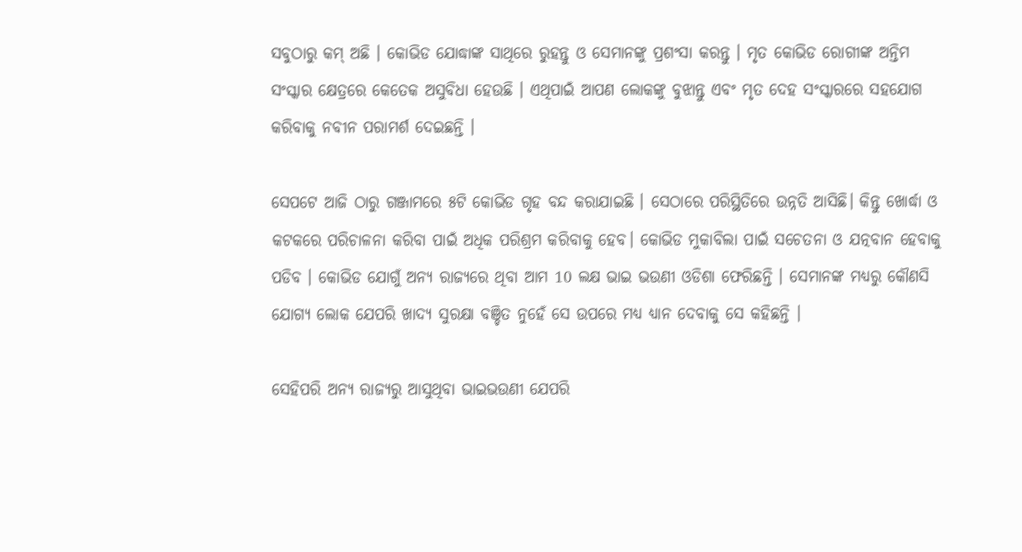ସବୁଠାରୁ କମ୍‌ ଅଛି । କୋଭିଡ ଯୋଦ୍ଧାଙ୍କ ସାଥିରେ ରୁହନ୍ତୁ ଓ ସେମାନଙ୍କୁ ପ୍ରଶଂସା କରନ୍ତୁ । ମୃତ କୋଭିଡ ରୋଗୀଙ୍କ ଅନ୍ତିମ ସଂସ୍କାର କ୍ଷେତ୍ରରେ କେତେକ ଅସୁବିଧା ହେଉଛି । ଏଥିପାଇଁ ଆପଣ ଲୋକଙ୍କୁ ବୁଝାନ୍ତୁ ଏବଂ ମୃତ ଦେହ ସଂସ୍କାରରେ ସହଯୋଗ କରିବାକୁ ନବୀନ ପରାମର୍ଶ ଦେଇଛନ୍ତି ।

ସେପଟେ ଆଜି ଠାରୁ ଗଞ୍ଜାମରେ ୫ଟି କୋଭିଡ ଗୃହ ବନ୍ଦ କରାଯାଇଛି । ସେଠାରେ ପରିସ୍ଥିତିରେ ଉନ୍ନତି ଆସିଛି। କିନ୍ତୁ ଖୋର୍ଦ୍ଧା ଓ କଟକରେ ପରିଚାଳନା କରିବା ପାଇଁ ଅଧିକ ପରିଶ୍ରମ କରିବାକୁ ହେବ। କୋଭିଡ ମୁକାବିଲା ପାଇଁ ସଚେତନା ଓ ଯତ୍ନବାନ ହେବାକୁ ପଡିବ । କୋଭିଡ ଯୋଗୁଁ ଅନ୍ୟ ରାଜ୍ୟରେ ଥିବା ଆମ 10 ଲକ୍ଷ ଭାଇ ଭଉଣୀ ଓଡିଶା ଫେରିଛନ୍ତି । ସେମାନଙ୍କ ମଧ୍ୟରୁ କୌଣସି ଯୋଗ୍ୟ ଲୋକ ଯେପରି ଖାଦ୍ୟ ସୁରକ୍ଷା ବଞ୍ଚିତ ନୁହେଁ ସେ ଉପରେ ମଧ୍ୟ ଧ୍ୟାନ ଦେବାକୁ ସେ କହିଛନ୍ତି ।

ସେହିପରି ଅନ୍ୟ ରାଜ୍ୟରୁ ଆସୁଥିବା ଭାଇଭଉଣୀ ଯେପରି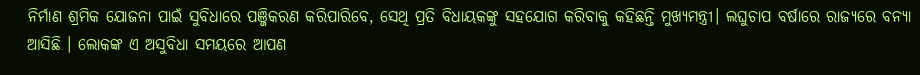ନିର୍ମାଣ ଶ୍ରମିକ ଯୋଜନା ପାଇଁ ସୁବିଧାରେ ପଞ୍ଜିକରଣ କରିପାରିବେ, ସେଥି ପ୍ରତି ବିଧାୟକଙ୍କୁ ସହଯୋଗ କରିବାକୁ କହିଛନ୍ତି ମୁଖ୍ୟମନ୍ତ୍ରୀ। ଲଘୁଚାପ ବର୍ଷାରେ ରାଜ୍ୟରେ ବନ୍ୟା ଆସିଛି । ଲୋକଙ୍କ ଏ ଅସୁବିଧା ସମୟରେ ଆପଣ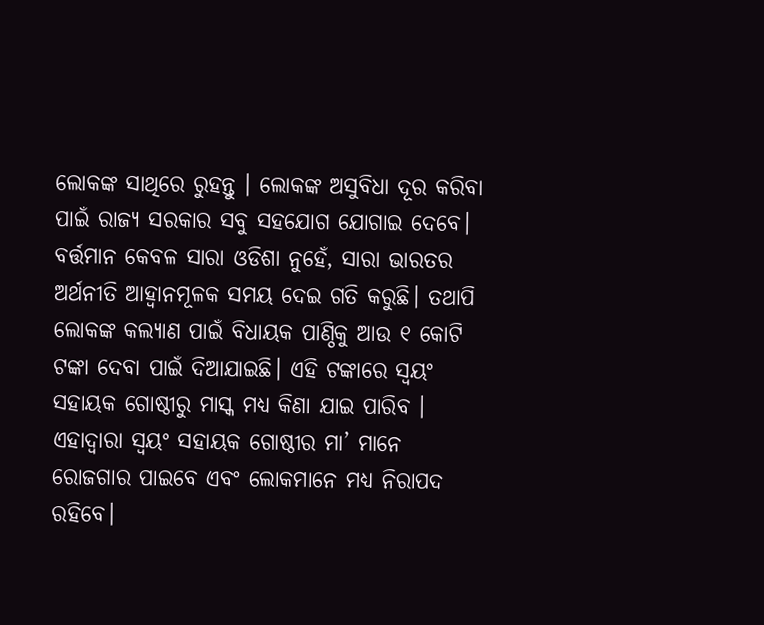ଲୋକଙ୍କ ସାଥିରେ ରୁହନ୍ତୁ । ଲୋକଙ୍କ ଅସୁବିଧା ଦୂର କରିବା ପାଇଁ ରାଜ୍ୟ ସରକାର ସବୁ ସହଯୋଗ ଯୋଗାଇ ଦେବେ। ବର୍ତ୍ତମାନ କେବଳ ସାରା ଓଡିଶା ନୁହେଁ, ସାରା ଭାରତର ଅର୍ଥନୀତି ଆହ୍ବାନମୂଳକ ସମୟ ଦେଇ ଗତି କରୁଛି। ତଥାପି ଲୋକଙ୍କ କଲ୍ୟାଣ ପାଇଁ ବିଧାୟକ ପାଣ୍ଠିକୁ ଆଉ ୧ କୋଟି ଟଙ୍କା ଦେବା ପାଇଁ ଦିଆଯାଇଛି। ଏହି ଟଙ୍କାରେ ସ୍ବୟଂ ସହାୟକ ଗୋଷ୍ଠୀରୁ ମାସ୍କ ମଧ୍ୟ କିଣା ଯାଇ ପାରିବ । ଏହାଦ୍ବାରା ସ୍ବୟଂ ସହାୟକ ଗୋଷ୍ଠୀର ମା’ ମାନେ ରୋଜଗାର ପାଇବେ ଏବଂ ଲୋକମାନେ ମଧ୍ୟ ନିରାପଦ ରହିବେ।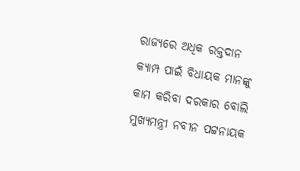ରାଜ୍ୟରେ ଅଧିକ ରକ୍ତଦାନ କ୍ୟାମ୍ପ ପାଇଁ ବିଧାୟକ ମାନଙ୍କୁ କାମ କରିବା ଦରକାର ବୋଲି ମୁଖ୍ୟମନ୍ତ୍ରୀ ନବୀନ ପଟ୍ଟନାୟକ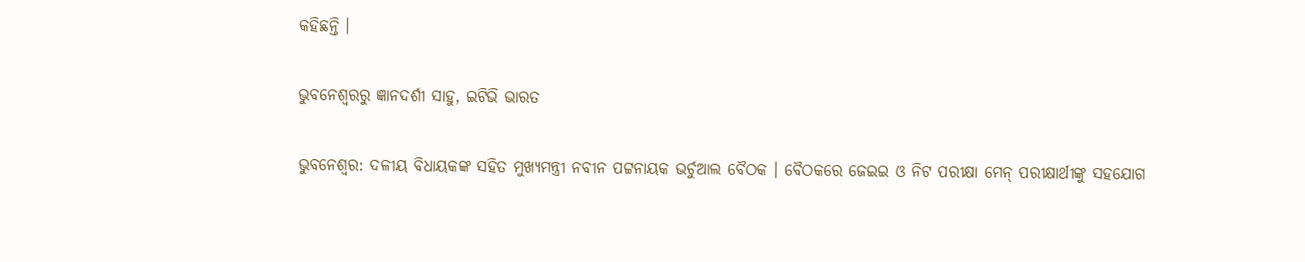କହିଛନ୍ତି ।

ଭୁବନେଶ୍ବରରୁ ଜ୍ଞାନଦର୍ଶୀ ସାହୁ, ଇଟିଭି ଭାରତ

ଭୁବନେଶ୍ବର: ଦଳୀୟ ବିଧାୟକଙ୍କ ସହିତ ମୁଖ୍ୟମନ୍ତ୍ରୀ ନବୀନ ପଟ୍ଟନାୟକ ଭର୍ଚୁଆଲ ବୈଠକ । ବୈଠକରେ ଜେଇଇ ଓ ନିଟ ପରୀକ୍ଷା ମେନ୍‌ ପରୀକ୍ଷାର୍ଥୀଙ୍କୁ ସହଯୋଗ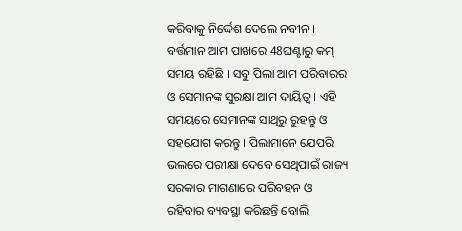କରିବାକୁ ନିର୍ଦ୍ଦେଶ ଦେଲେ ନବୀନ । ବର୍ତ୍ତମାନ ଆମ ପାଖରେ 48ଘଣ୍ଟାରୁ କମ୍‌ ସମୟ ରହିଛି । ସବୁ ପିଲା ଆମ ପରିବାରର ଓ ସେମାନଙ୍କ ସୁରକ୍ଷା ଆମ ଦାୟିତ୍ବ । ଏହି ସମୟରେ ସେମାନଙ୍କ ସାଥିରୁ ରୁହନ୍ତୁ ଓ ସହଯୋଗ କରନ୍ତୁ । ପିଲାମାନେ ଯେପରି ଭଲରେ ପରୀକ୍ଷା ଦେବେ ସେଥିପାଇଁ ରାଜ୍ୟ ସରକାର ମାଗଣାରେ ପରିବହନ ଓ ରହିବାର ବ୍ୟବସ୍ଥା କରିଛନ୍ତି ବୋଲି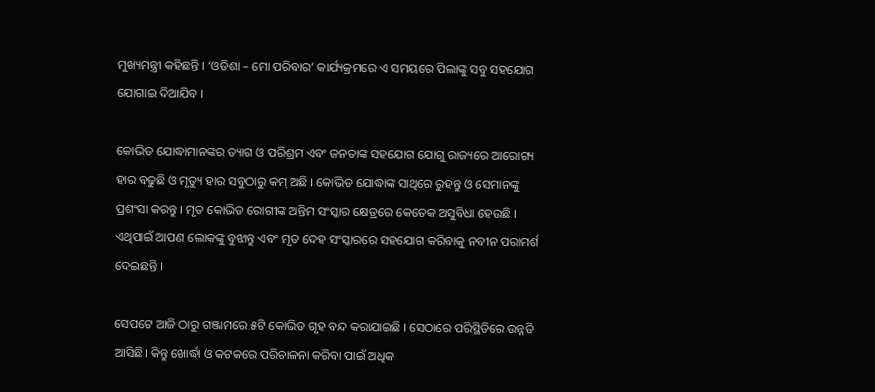ମୁଖ୍ୟମନ୍ତ୍ରୀ କହିଛନ୍ତି । ‘ଓଡିଶା – ମୋ ପରିବାର’ କାର୍ଯ୍ୟକ୍ରମରେ ଏ ସମୟରେ ପିଲାଙ୍କୁ ସବୁ ସହଯୋଗ ଯୋଗାଇ ଦିଆଯିବ ।

କୋଭିଡ ଯୋଦ୍ଧାମାନଙ୍କର ତ୍ୟାଗ ଓ ପରିଶ୍ରମ ଏବଂ ଜନତାଙ୍କ ସହଯୋଗ ଯୋଗୁ ରାଜ୍ୟରେ ଆରୋଗ୍ୟ ହାର ବଢୁଛି ଓ ମୃତ୍ୟୁ ହାର ସବୁଠାରୁ କମ୍‌ ଅଛି । କୋଭିଡ ଯୋଦ୍ଧାଙ୍କ ସାଥିରେ ରୁହନ୍ତୁ ଓ ସେମାନଙ୍କୁ ପ୍ରଶଂସା କରନ୍ତୁ । ମୃତ କୋଭିଡ ରୋଗୀଙ୍କ ଅନ୍ତିମ ସଂସ୍କାର କ୍ଷେତ୍ରରେ କେତେକ ଅସୁବିଧା ହେଉଛି । ଏଥିପାଇଁ ଆପଣ ଲୋକଙ୍କୁ ବୁଝାନ୍ତୁ ଏବଂ ମୃତ ଦେହ ସଂସ୍କାରରେ ସହଯୋଗ କରିବାକୁ ନବୀନ ପରାମର୍ଶ ଦେଇଛନ୍ତି ।

ସେପଟେ ଆଜି ଠାରୁ ଗଞ୍ଜାମରେ ୫ଟି କୋଭିଡ ଗୃହ ବନ୍ଦ କରାଯାଇଛି । ସେଠାରେ ପରିସ୍ଥିତିରେ ଉନ୍ନତି ଆସିଛି। କିନ୍ତୁ ଖୋର୍ଦ୍ଧା ଓ କଟକରେ ପରିଚାଳନା କରିବା ପାଇଁ ଅଧିକ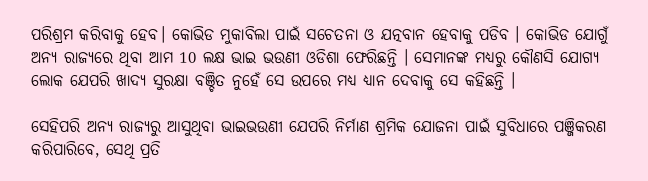ପରିଶ୍ରମ କରିବାକୁ ହେବ। କୋଭିଡ ମୁକାବିଲା ପାଇଁ ସଚେତନା ଓ ଯତ୍ନବାନ ହେବାକୁ ପଡିବ । କୋଭିଡ ଯୋଗୁଁ ଅନ୍ୟ ରାଜ୍ୟରେ ଥିବା ଆମ 10 ଲକ୍ଷ ଭାଇ ଭଉଣୀ ଓଡିଶା ଫେରିଛନ୍ତି । ସେମାନଙ୍କ ମଧ୍ୟରୁ କୌଣସି ଯୋଗ୍ୟ ଲୋକ ଯେପରି ଖାଦ୍ୟ ସୁରକ୍ଷା ବଞ୍ଚିତ ନୁହେଁ ସେ ଉପରେ ମଧ୍ୟ ଧ୍ୟାନ ଦେବାକୁ ସେ କହିଛନ୍ତି ।

ସେହିପରି ଅନ୍ୟ ରାଜ୍ୟରୁ ଆସୁଥିବା ଭାଇଭଉଣୀ ଯେପରି ନିର୍ମାଣ ଶ୍ରମିକ ଯୋଜନା ପାଇଁ ସୁବିଧାରେ ପଞ୍ଜିକରଣ କରିପାରିବେ, ସେଥି ପ୍ରତି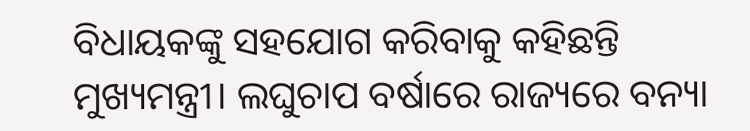ବିଧାୟକଙ୍କୁ ସହଯୋଗ କରିବାକୁ କହିଛନ୍ତି ମୁଖ୍ୟମନ୍ତ୍ରୀ। ଲଘୁଚାପ ବର୍ଷାରେ ରାଜ୍ୟରେ ବନ୍ୟା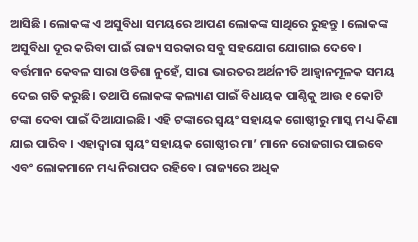ଆସିଛି । ଲୋକଙ୍କ ଏ ଅସୁବିଧା ସମୟରେ ଆପଣ ଲୋକଙ୍କ ସାଥିରେ ରୁହନ୍ତୁ । ଲୋକଙ୍କ ଅସୁବିଧା ଦୂର କରିବା ପାଇଁ ରାଜ୍ୟ ସରକାର ସବୁ ସହଯୋଗ ଯୋଗାଇ ଦେବେ। ବର୍ତ୍ତମାନ କେବଳ ସାରା ଓଡିଶା ନୁହେଁ, ସାରା ଭାରତର ଅର୍ଥନୀତି ଆହ୍ବାନମୂଳକ ସମୟ ଦେଇ ଗତି କରୁଛି। ତଥାପି ଲୋକଙ୍କ କଲ୍ୟାଣ ପାଇଁ ବିଧାୟକ ପାଣ୍ଠିକୁ ଆଉ ୧ କୋଟି ଟଙ୍କା ଦେବା ପାଇଁ ଦିଆଯାଇଛି। ଏହି ଟଙ୍କାରେ ସ୍ବୟଂ ସହାୟକ ଗୋଷ୍ଠୀରୁ ମାସ୍କ ମଧ୍ୟ କିଣା ଯାଇ ପାରିବ । ଏହାଦ୍ବାରା ସ୍ବୟଂ ସହାୟକ ଗୋଷ୍ଠୀର ମା’ ମାନେ ରୋଜଗାର ପାଇବେ ଏବଂ ଲୋକମାନେ ମଧ୍ୟ ନିରାପଦ ରହିବେ। ରାଜ୍ୟରେ ଅଧିକ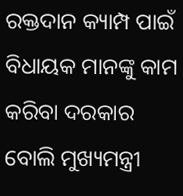ରକ୍ତଦାନ କ୍ୟାମ୍ପ ପାଇଁ ବିଧାୟକ ମାନଙ୍କୁ କାମ କରିବା ଦରକାର ବୋଲି ମୁଖ୍ୟମନ୍ତ୍ରୀ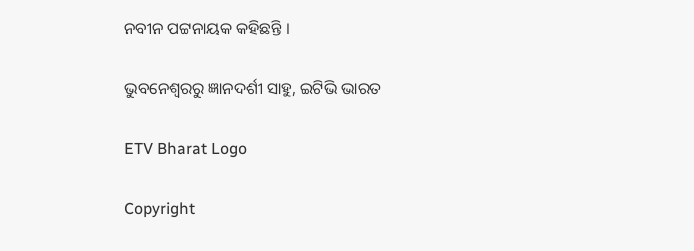ନବୀନ ପଟ୍ଟନାୟକ କହିଛନ୍ତି ।

ଭୁବନେଶ୍ବରରୁ ଜ୍ଞାନଦର୍ଶୀ ସାହୁ, ଇଟିଭି ଭାରତ

ETV Bharat Logo

Copyright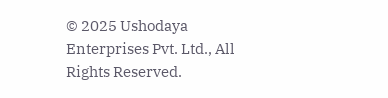© 2025 Ushodaya Enterprises Pvt. Ltd., All Rights Reserved.